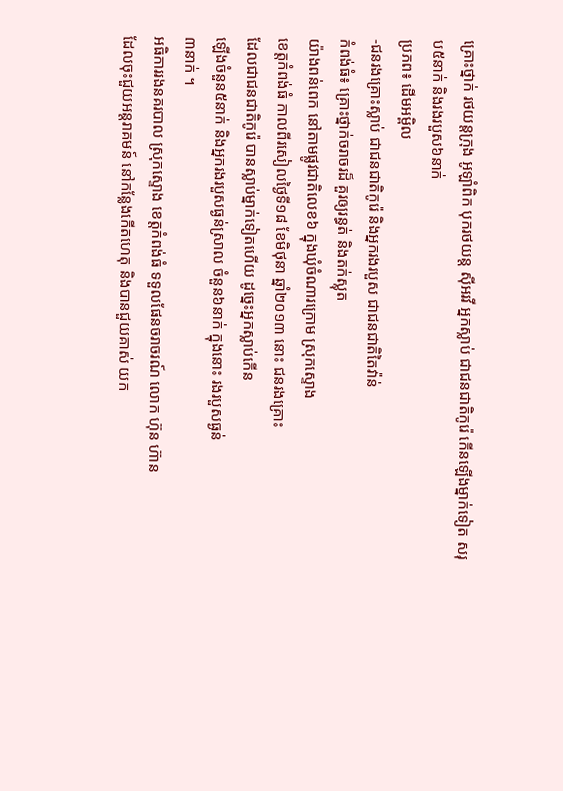គ្រោះថ្នាក់ រថយន្តក្រុង អូឡាំពិក បុករថយន្ត ស៊ីអរវី អ្នកស្លាប់ ជាជនជាតិកូរ៉េ កើនឡើងម្នាក់ទៀត សរុប៥នាក់ និងរងរបួស៦នាក់
ប្រភព៖ ដើមអម្ពិល
-ជនរងគ្រោះស្លាប់ ជាជនជាតិកូរ៉េ និងអ្នករងរបួស ជាជនជាតិតៃវ៉ាន់
កំពង់ធំ៖ គ្រោះថ្នាក់ចរាចរដ៏ គួរឲ្យរន្ធត់ និងតក់ស្លុត
យ៉ាងពន់ពេក នៅតាមផ្លូវជាតិលេខ៦ ក្នុងឃុំចំណារក្រោម ស្រុកស្ទោង
ខេត្តកំពង់ធំ កាលពីរសៀលថ្ងៃទី១៨ ខែមិថុនា ឆ្នាំ២០១៣ នោះ ជនរងគ្រោះ
ដែលជាជនជាតិកូរ៉េ បានស្លាប់ម្នាក់ទៀតហើយ ដូច្នេះអ្នកស្លាប់កើន
ឡើងចំនួន៥នាក់ និងអ្នករងរបួសធ្ងន់ស្រាល ចំនួន៦នាក់ ក្នុងនោះ រងរបួសធ្ងន់
៣នាក់ ។
អធិការរងនគរបាល ស្រុកស្ទោង ខេត្តកំពង់ធំ ទទួលផែនចរាចរណ៍ លោក ហ៊ុន ហ៊ាន
ដែលចុះជួយអន្តរាគមន៍ នៅកន្លែងកើតហេតុ និងបានជួយគាស់ យក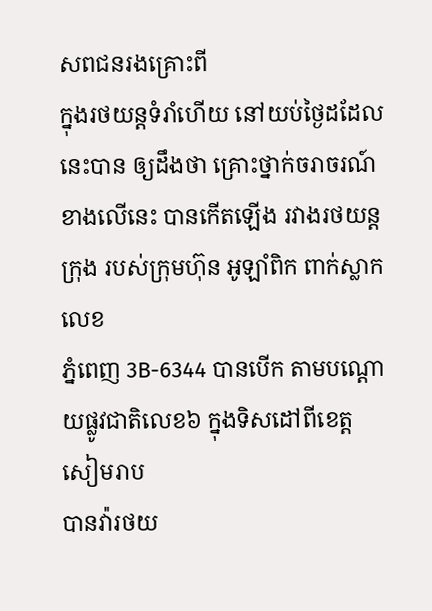សពជនរងគ្រោះពី
ក្នុងរថយន្តទំរាំហើយ នៅយប់ថ្ងៃដដែលនេះបាន ឲ្យដឹងថា គ្រោះថ្នាក់ចរាចរណ៍
ខាងលើនេះ បានកើតឡើង រវាងរថយន្តក្រុង របស់ក្រុមហ៊ុន អូឡាំពិក ពាក់ស្លាកលេខ
ភ្នំពេញ 3B-6344 បានបើក តាមបណ្តោយផ្លូវជាតិលេខ៦ ក្នុងទិសដៅពីខេត្តសៀមរាប
បានវ៉ារថយ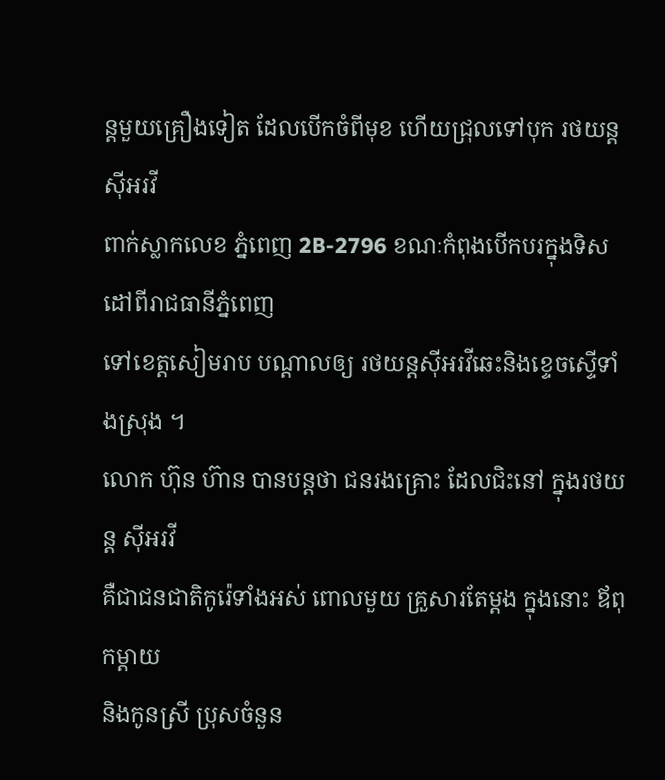ន្តមួយគ្រឿងទៀត ដែលបើកចំពីមុខ ហើយជ្រុលទៅបុក រថយន្តស៊ីអរវី
ពាក់ស្លាកលេខ ភ្នំពេញ 2B-2796 ខណៈកំពុងបើកបរក្នុងទិសដៅពីរាជធានីភ្នំពេញ
ទៅខេត្តសៀមរាប បណ្តាលឲ្យ រថយន្តស៊ីអរវីឆេះនិងខ្ទេចស្ទើទាំងស្រុង ។
លោក ហ៊ុន ហ៊ាន បានបន្តថា ជនរងគ្រោះ ដែលជិះនៅ ក្នុងរថយន្ត ស៊ីអរវី
គឺជាជនជាតិកូរ៉េទាំងអស់ ពោលមួយ គ្រួសារតែម្តង ក្នុងនោះ ឪពុកម្តាយ
និងកូនស្រី ប្រុសចំនួន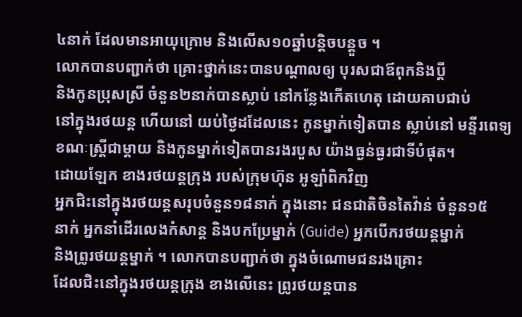៤នាក់ ដែលមានអាយុក្រោម និងលើស១០ឆ្នាំបន្តិចបន្តួច ។
លោកបានបញ្ជាក់ថា គ្រោះថ្នាក់នេះបានបណ្តាលឲ្យ បុរសជាឪពុកនិងប្តី
និងកូនប្រុសស្រី ចំនួន២នាក់បានស្លាប់ នៅកន្លែងកើតហេតុ ដោយគាបជាប់
នៅក្នុងរថយន្ត ហើយនៅ យប់ថ្ងៃដដែលនេះ កូនម្នាក់ទៀតបាន ស្លាប់នៅ មន្ទីរពេទ្យ
ខណៈស្រ្តីជាម្តាយ និងកូនម្នាក់ទៀតបានរងរបួស យ៉ាងធ្ងន់ធ្ងរជាទីបំផុត។
ដោយឡែក ខាងរថយន្តក្រុង របស់ក្រុមហ៊ុន អូឡាំពិកវិញ
អ្នកជិះនៅក្នុងរថយន្តសរុបចំនួន១៨នាក់ ក្នុងនោះ ជនជាតិចិនតៃវ៉ាន់ ចំនួន១៥
នាក់ អ្នកនាំដើរលេងកំសាន្ត និងបកប្រែម្នាក់ (Guide) អ្នកបើករថយន្តម្នាក់
និងព្រូរថយន្តម្នាក់ ។ លោកបានបញ្ជាក់ថា ក្នុងចំណោមជនរងគ្រោះ
ដែលជិះនៅក្នុងរថយន្តក្រុង ខាងលើនេះ ព្រូរថយន្តបាន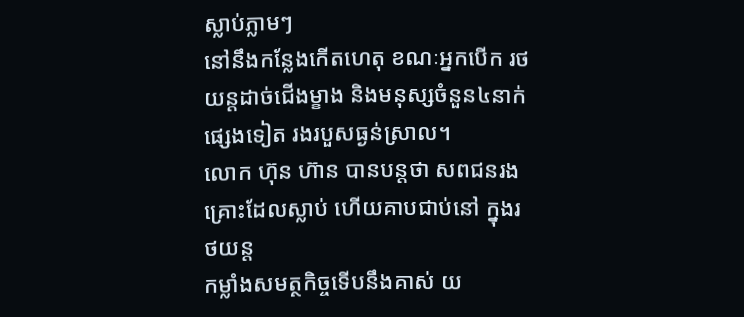ស្លាប់ភ្លាមៗ
នៅនឹងកន្លែងកើតហេតុ ខណៈអ្នកបើក រថយន្តដាច់ជើងម្ខាង និងមនុស្សចំនួន៤នាក់
ផ្សេងទៀត រងរបួសធ្ងន់ស្រាល។
លោក ហ៊ុន ហ៊ាន បានបន្តថា សពជនរងគ្រោះដែលស្លាប់ ហើយគាបជាប់នៅ ក្នុងរថយន្ត
កម្លាំងសមត្ថកិច្ចទើបនឹងគាស់ យ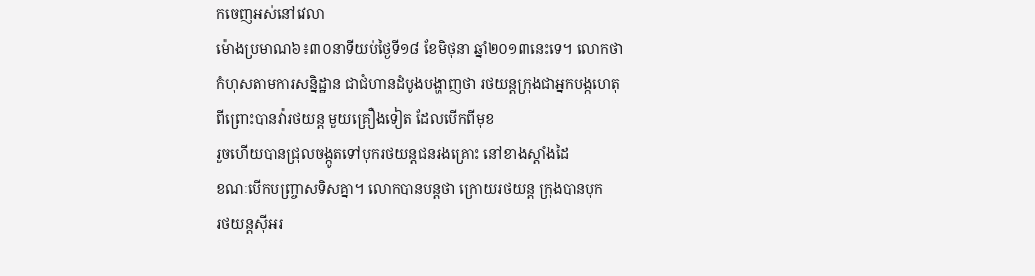កចេញអស់នៅវេលា
ម៉ោងប្រមាណ៦៖៣០នាទីយប់ថ្ងៃទី១៨ ខែមិថុនា ឆ្នាំ២០១៣នេះទេ។ លោកថា
កំហុសតាមការសន្និដ្ឋាន ជាជំហានដំបូងបង្ហាញថា រថយន្តក្រុងជាអ្នកបង្កហេតុ
ពីព្រោះបានវ៉ារថយន្ត មួយគ្រឿងទៀត ដែលបើកពីមុខ
រួចហើយបានជ្រុលចង្កូតទៅបុករថយន្តជនរងគ្រោះ នៅខាងស្តាំងដៃ
ខណៈបើកបញ្ច្រាសទិសគ្នា។ លោកបានបន្តថា ក្រោយរថយន្ត ក្រុងបានបុក
រថយន្តស៊ីអរ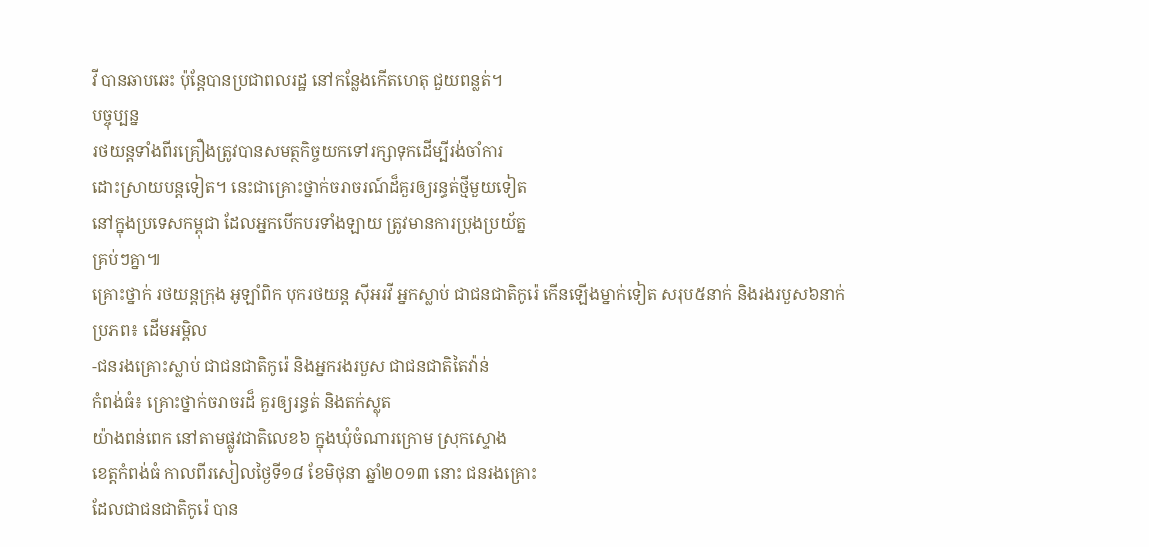វី បានឆាបឆេះ ប៉ុន្តែបានប្រជាពលរដ្ឋ នៅកន្លែងកើតហេតុ ជួយពន្លត់។
បច្ចុប្បន្ន
រថយន្តទាំងពីរគ្រឿងត្រូវបានសមត្ថកិច្ចយកទៅរក្សាទុកដើម្បីរង់ចាំការ
ដោះស្រាយបន្តទៀត។ នេះជាគ្រោះថ្នាក់ចរាចរណ៍ដ៏គួរឲ្យរន្ធត់ថ្មីមួយទៀត
នៅក្នុងប្រទេសកម្ពុជា ដែលអ្នកបើកបរទាំងឡាយ ត្រូវមានការប្រុងប្រយ័ត្ន
គ្រប់ៗគ្នា៕
គ្រោះថ្នាក់ រថយន្តក្រុង អូឡាំពិក បុករថយន្ត ស៊ីអរវី អ្នកស្លាប់ ជាជនជាតិកូរ៉េ កើនឡើងម្នាក់ទៀត សរុប៥នាក់ និងរងរបួស៦នាក់
ប្រភព៖ ដើមអម្ពិល
-ជនរងគ្រោះស្លាប់ ជាជនជាតិកូរ៉េ និងអ្នករងរបួស ជាជនជាតិតៃវ៉ាន់
កំពង់ធំ៖ គ្រោះថ្នាក់ចរាចរដ៏ គួរឲ្យរន្ធត់ និងតក់ស្លុត
យ៉ាងពន់ពេក នៅតាមផ្លូវជាតិលេខ៦ ក្នុងឃុំចំណារក្រោម ស្រុកស្ទោង
ខេត្តកំពង់ធំ កាលពីរសៀលថ្ងៃទី១៨ ខែមិថុនា ឆ្នាំ២០១៣ នោះ ជនរងគ្រោះ
ដែលជាជនជាតិកូរ៉េ បាន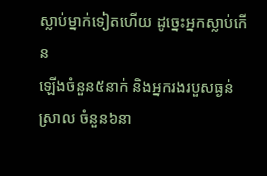ស្លាប់ម្នាក់ទៀតហើយ ដូច្នេះអ្នកស្លាប់កើន
ឡើងចំនួន៥នាក់ និងអ្នករងរបួសធ្ងន់ស្រាល ចំនួន៦នា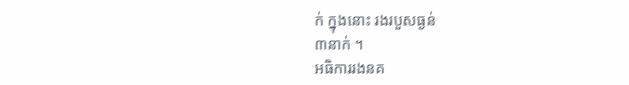ក់ ក្នុងនោះ រងរបួសធ្ងន់
៣នាក់ ។
អធិការរងនគ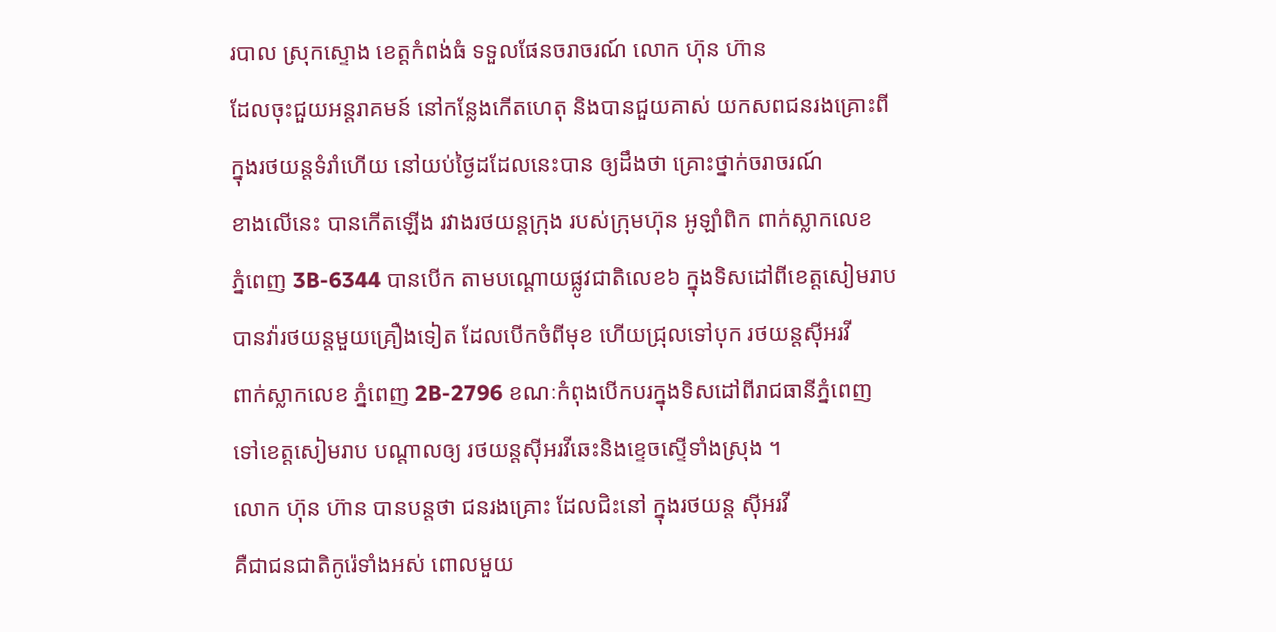របាល ស្រុកស្ទោង ខេត្តកំពង់ធំ ទទួលផែនចរាចរណ៍ លោក ហ៊ុន ហ៊ាន
ដែលចុះជួយអន្តរាគមន៍ នៅកន្លែងកើតហេតុ និងបានជួយគាស់ យកសពជនរងគ្រោះពី
ក្នុងរថយន្តទំរាំហើយ នៅយប់ថ្ងៃដដែលនេះបាន ឲ្យដឹងថា គ្រោះថ្នាក់ចរាចរណ៍
ខាងលើនេះ បានកើតឡើង រវាងរថយន្តក្រុង របស់ក្រុមហ៊ុន អូឡាំពិក ពាក់ស្លាកលេខ
ភ្នំពេញ 3B-6344 បានបើក តាមបណ្តោយផ្លូវជាតិលេខ៦ ក្នុងទិសដៅពីខេត្តសៀមរាប
បានវ៉ារថយន្តមួយគ្រឿងទៀត ដែលបើកចំពីមុខ ហើយជ្រុលទៅបុក រថយន្តស៊ីអរវី
ពាក់ស្លាកលេខ ភ្នំពេញ 2B-2796 ខណៈកំពុងបើកបរក្នុងទិសដៅពីរាជធានីភ្នំពេញ
ទៅខេត្តសៀមរាប បណ្តាលឲ្យ រថយន្តស៊ីអរវីឆេះនិងខ្ទេចស្ទើទាំងស្រុង ។
លោក ហ៊ុន ហ៊ាន បានបន្តថា ជនរងគ្រោះ ដែលជិះនៅ ក្នុងរថយន្ត ស៊ីអរវី
គឺជាជនជាតិកូរ៉េទាំងអស់ ពោលមួយ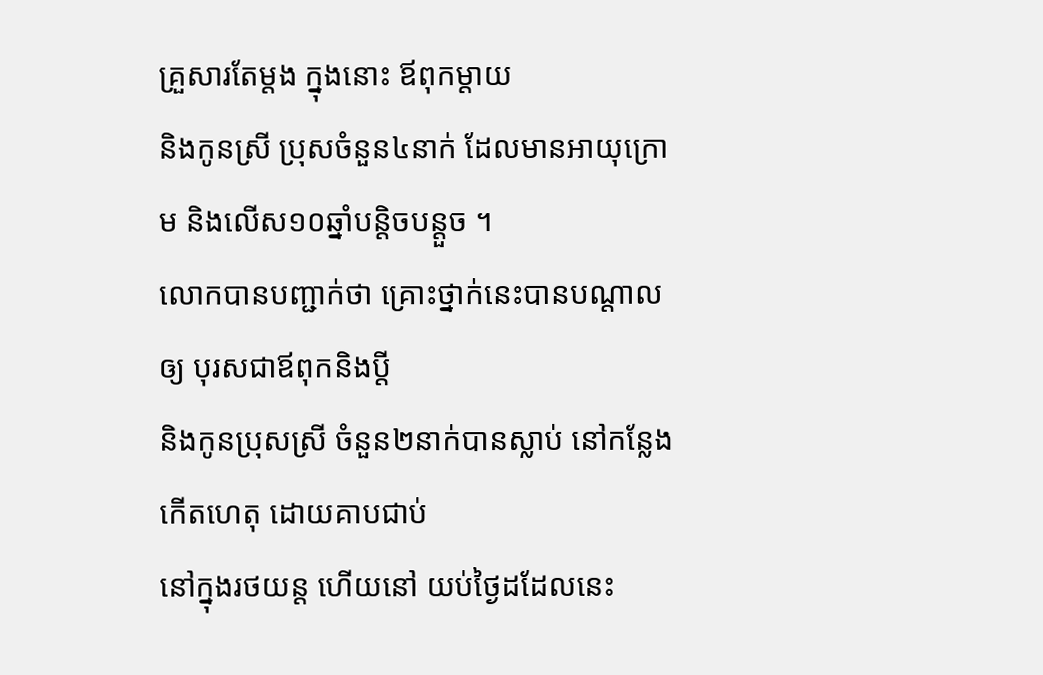គ្រួសារតែម្តង ក្នុងនោះ ឪពុកម្តាយ
និងកូនស្រី ប្រុសចំនួន៤នាក់ ដែលមានអាយុក្រោម និងលើស១០ឆ្នាំបន្តិចបន្តួច ។
លោកបានបញ្ជាក់ថា គ្រោះថ្នាក់នេះបានបណ្តាលឲ្យ បុរសជាឪពុកនិងប្តី
និងកូនប្រុសស្រី ចំនួន២នាក់បានស្លាប់ នៅកន្លែងកើតហេតុ ដោយគាបជាប់
នៅក្នុងរថយន្ត ហើយនៅ យប់ថ្ងៃដដែលនេះ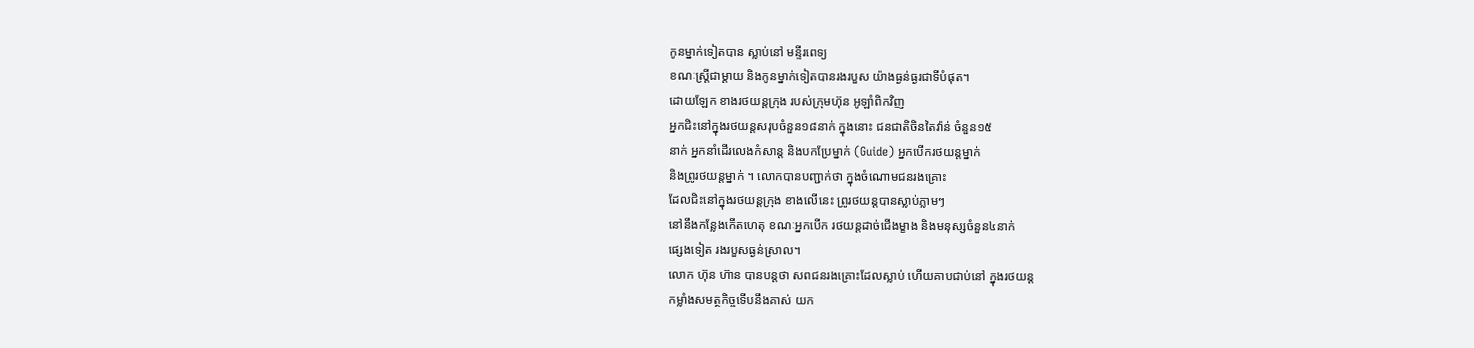កូនម្នាក់ទៀតបាន ស្លាប់នៅ មន្ទីរពេទ្យ
ខណៈស្រ្តីជាម្តាយ និងកូនម្នាក់ទៀតបានរងរបួស យ៉ាងធ្ងន់ធ្ងរជាទីបំផុត។
ដោយឡែក ខាងរថយន្តក្រុង របស់ក្រុមហ៊ុន អូឡាំពិកវិញ
អ្នកជិះនៅក្នុងរថយន្តសរុបចំនួន១៨នាក់ ក្នុងនោះ ជនជាតិចិនតៃវ៉ាន់ ចំនួន១៥
នាក់ អ្នកនាំដើរលេងកំសាន្ត និងបកប្រែម្នាក់ (Guide) អ្នកបើករថយន្តម្នាក់
និងព្រូរថយន្តម្នាក់ ។ លោកបានបញ្ជាក់ថា ក្នុងចំណោមជនរងគ្រោះ
ដែលជិះនៅក្នុងរថយន្តក្រុង ខាងលើនេះ ព្រូរថយន្តបានស្លាប់ភ្លាមៗ
នៅនឹងកន្លែងកើតហេតុ ខណៈអ្នកបើក រថយន្តដាច់ជើងម្ខាង និងមនុស្សចំនួន៤នាក់
ផ្សេងទៀត រងរបួសធ្ងន់ស្រាល។
លោក ហ៊ុន ហ៊ាន បានបន្តថា សពជនរងគ្រោះដែលស្លាប់ ហើយគាបជាប់នៅ ក្នុងរថយន្ត
កម្លាំងសមត្ថកិច្ចទើបនឹងគាស់ យក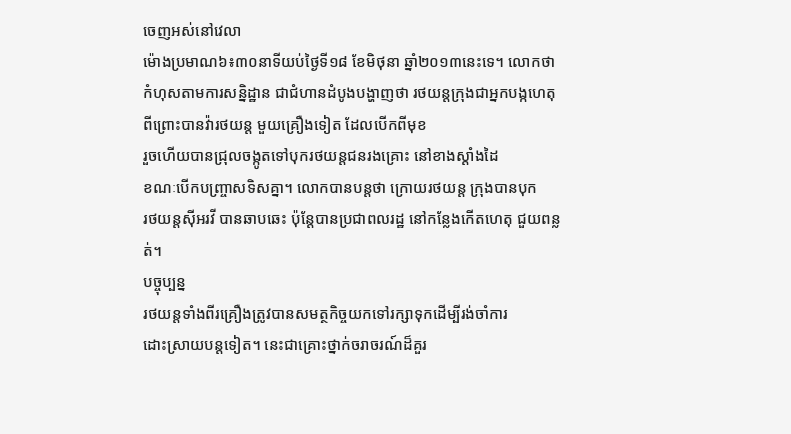ចេញអស់នៅវេលា
ម៉ោងប្រមាណ៦៖៣០នាទីយប់ថ្ងៃទី១៨ ខែមិថុនា ឆ្នាំ២០១៣នេះទេ។ លោកថា
កំហុសតាមការសន្និដ្ឋាន ជាជំហានដំបូងបង្ហាញថា រថយន្តក្រុងជាអ្នកបង្កហេតុ
ពីព្រោះបានវ៉ារថយន្ត មួយគ្រឿងទៀត ដែលបើកពីមុខ
រួចហើយបានជ្រុលចង្កូតទៅបុករថយន្តជនរងគ្រោះ នៅខាងស្តាំងដៃ
ខណៈបើកបញ្ច្រាសទិសគ្នា។ លោកបានបន្តថា ក្រោយរថយន្ត ក្រុងបានបុក
រថយន្តស៊ីអរវី បានឆាបឆេះ ប៉ុន្តែបានប្រជាពលរដ្ឋ នៅកន្លែងកើតហេតុ ជួយពន្លត់។
បច្ចុប្បន្ន
រថយន្តទាំងពីរគ្រឿងត្រូវបានសមត្ថកិច្ចយកទៅរក្សាទុកដើម្បីរង់ចាំការ
ដោះស្រាយបន្តទៀត។ នេះជាគ្រោះថ្នាក់ចរាចរណ៍ដ៏គួរ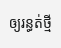ឲ្យរន្ធត់ថ្មី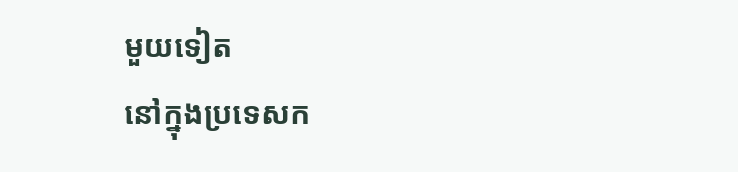មួយទៀត
នៅក្នុងប្រទេសក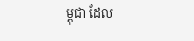ម្ពុជា ដែល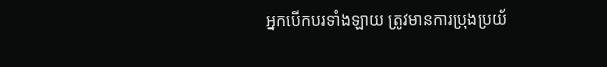អ្នកបើកបរទាំងឡាយ ត្រូវមានការប្រុងប្រយ័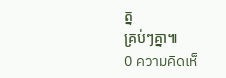ត្ន
គ្រប់ៗគ្នា៕
0 ความคิดเห็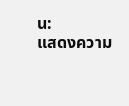น:
แสดงความ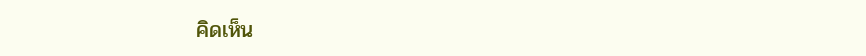คิดเห็น